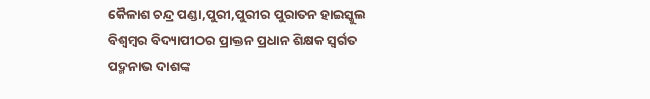କୈଳାଶ ଚନ୍ଦ୍ର ପଣ୍ଡା,ପୁରୀ,ପୁରୀର ପୁରାତନ ହାଇସ୍କୁଲ ବିଶ୍ବମ୍ବର ବିଦ୍ୟାପୀଠର ପ୍ରାକ୍ତନ ପ୍ରଧାନ ଶିକ୍ଷକ ସ୍ଵର୍ଗତ ପଦ୍ମନାଭ ଦାଶଙ୍କ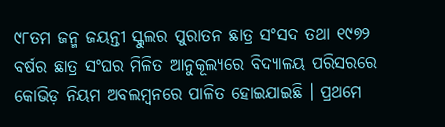୯୮ତମ ଜନ୍ମ ଜୟନ୍ତୀ ସ୍କୁଲର ପୁରାତନ ଛାତ୍ର ସଂସଦ ତଥା ୧୯୭୨ ବର୍ଷର ଛାତ୍ର ସଂଘର ମିଳିତ ଆନୁକୂଲ୍ୟରେ ବିଦ୍ୟାଳୟ ପରିସରରେ କୋଭିଡ଼ ନିୟମ ଅବଲମ୍ବନରେ ପାଳିତ ହୋଇଯାଇଛି । ପ୍ରଥମେ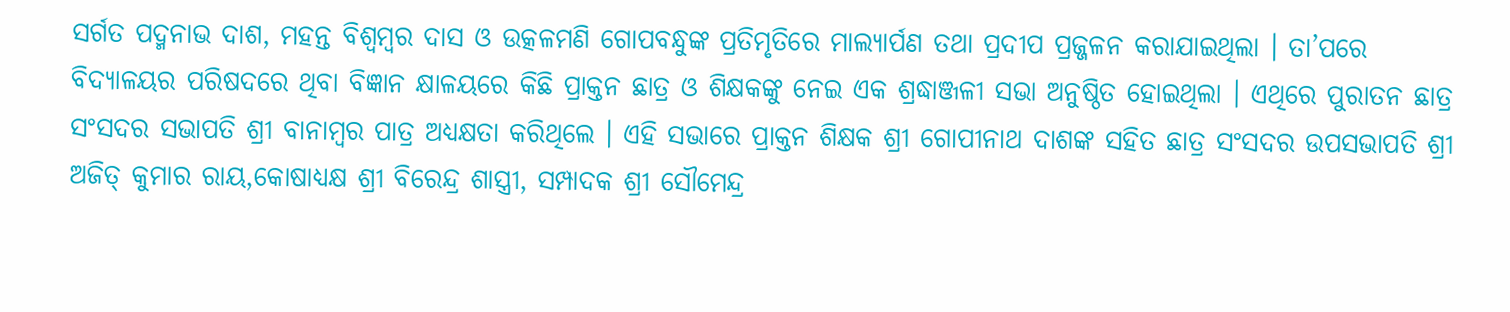ସର୍ଗତ ପଦ୍ମନାଭ ଦାଶ, ମହନ୍ତ ବିଶ୍ବମ୍ବର ଦାସ ଓ ଉତ୍କଳମଣି ଗୋପବନ୍ଧୁଙ୍କ ପ୍ରତିମୃତିରେ ମାଲ୍ୟାର୍ପଣ ତଥା ପ୍ରଦୀପ ପ୍ରଜ୍ଜଳନ କରାଯାଇଥିଲା । ତା’ପରେ ବିଦ୍ୟାଳୟର ପରିଷଦରେ ଥିବା ବିଜ୍ଞାନ କ୍ଷାଳୟରେ କିଛି ପ୍ରାକ୍ତନ ଛାତ୍ର ଓ ଶିକ୍ଷକଙ୍କୁ ନେଇ ଏକ ଶ୍ରଦ୍ଧାଞ୍ଜଳୀ ସଭା ଅନୁଷ୍ଠିତ ହୋଇଥିଲା । ଏଥିରେ ପୁରାତନ ଛାତ୍ର ସଂସଦର ସଭାପତି ଶ୍ରୀ ବାନାମ୍ବର ପାତ୍ର ଅଧ୍ୟକ୍ଷତା କରିଥିଲେ । ଏହି ସଭାରେ ପ୍ରାକ୍ତନ ଶିକ୍ଷକ ଶ୍ରୀ ଗୋପୀନାଥ ଦାଶଙ୍କ ସହିତ ଛାତ୍ର ସଂସଦର ଉପସଭାପତି ଶ୍ରୀ ଅଜିତ୍ କୁମାର ରାୟ,କୋଷାଧ୍ୟକ୍ଷ ଶ୍ରୀ ବିରେନ୍ଦ୍ର ଶାସ୍ତ୍ରୀ, ସମ୍ପାଦକ ଶ୍ରୀ ସୌମେନ୍ଦ୍ର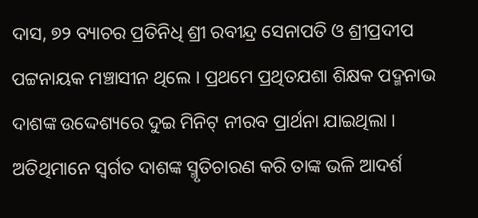ଦାସ, ୭୨ ବ୍ୟାଚର ପ୍ରତିନିଧି ଶ୍ରୀ ରବୀନ୍ଦ୍ର ସେନାପତି ଓ ଶ୍ରୀପ୍ରଦୀପ ପଟ୍ଟନାୟକ ମଞ୍ଚାସୀନ ଥିଲେ । ପ୍ରଥମେ ପ୍ରଥିତଯଶା ଶିକ୍ଷକ ପଦ୍ମନାଭ ଦାଶଙ୍କ ଉଦ୍ଦେଶ୍ୟରେ ଦୁଇ ମିନିଟ୍ ନୀରବ ପ୍ରାର୍ଥନା ଯାଇଥିଲା । ଅତିଥିମାନେ ସ୍ୱର୍ଗତ ଦାଶଙ୍କ ସ୍ମୃତିଚାରଣ କରି ତାଙ୍କ ଭଳି ଆଦର୍ଶ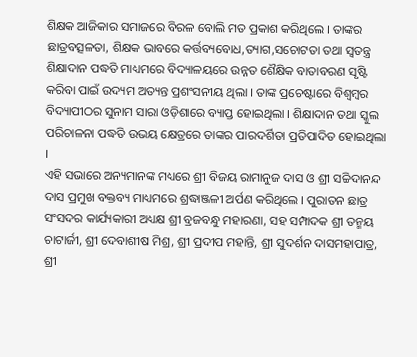ଶିକ୍ଷକ ଆଜିକାର ସମାଜରେ ବିରଳ ବୋଲି ମତ ପ୍ରକାଶ କରିଥିଲେ । ତାଙ୍କର ଛାତ୍ରବତ୍ସଳତା, ଶିକ୍ଷକ ଭାବରେ କର୍ତ୍ତବ୍ୟବୋଧ,ତ୍ୟାଗ,ସଚୋଟତା ତଥା ସ୍ଵତନ୍ତ୍ର ଶିକ୍ଷାଦାନ ପଦ୍ଧତି ମାଧ୍ୟମରେ ବିଦ୍ୟାଳୟରେ ଉନ୍ନତ ଶୈକ୍ଷିକ ବାତାବରଣ ସୃଷ୍ଟି କରିବା ପାଇଁ ଉଦ୍ୟମ ଅତ୍ୟନ୍ତ ପ୍ରଶଂସନୀୟ ଥିଲା । ତାଙ୍କ ପ୍ରଚେଷ୍ଟାରେ ବିଶ୍ବମ୍ବର ବିଦ୍ୟାପୀଠର ସୁନାମ ସାରା ଓଡ଼ିଶାରେ ବ୍ୟାପ୍ତ ହୋଇଥିଲା । ଶିକ୍ଷାଦାନ ତଥା ସ୍କୁଲ ପରିଚାଳନା ପଦ୍ଧତି ଉଭୟ କ୍ଷେତ୍ରରେ ତାଙ୍କର ପାରଦର୍ଶିତା ପ୍ରତିପାଦିତ ହୋଇଥିଲା ।
ଏହି ସଭାରେ ଅନ୍ୟମାନଙ୍କ ମଧ୍ୟରେ ଶ୍ରୀ ବିଜୟ ରାମାନୁଜ ଦାସ ଓ ଶ୍ରୀ ସଚ୍ଚିଦାନନ୍ଦ ଦାସ ପ୍ରମୁଖ ବକ୍ତବ୍ୟ ମାଧ୍ୟମରେ ଶ୍ରଦ୍ଧାଞ୍ଜଳୀ ଅର୍ପଣ କରିଥିଲେ । ପୁରାତନ ଛାତ୍ର ସଂସଦର କାର୍ଯ୍ୟକାରୀ ଅଧ୍ୟକ୍ଷ ଶ୍ରୀ ବ୍ରଜବନ୍ଧୁ ମହାରଣା, ସହ ସମ୍ପାଦକ ଶ୍ରୀ ତନ୍ମୟ ଚାଟାର୍ଜୀ, ଶ୍ରୀ ଦେବାଶୀଷ ମିଶ୍ର, ଶ୍ରୀ ପ୍ରଦୀପ ମହାନ୍ତି, ଶ୍ରୀ ସୁଦର୍ଶନ ଦାସମହାପାତ୍ର, ଶ୍ରୀ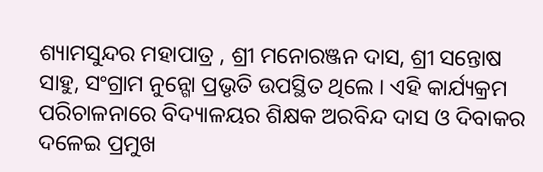ଶ୍ୟାମସୁନ୍ଦର ମହାପାତ୍ର , ଶ୍ରୀ ମନୋରଞ୍ଜନ ଦାସ, ଶ୍ରୀ ସନ୍ତୋଷ ସାହୁ, ସଂଗ୍ରାମ ନୁନ୍ଗୋ ପ୍ରଭୃତି ଉପସ୍ଥିତ ଥିଲେ । ଏହି କାର୍ଯ୍ୟକ୍ରମ ପରିଚାଳନାରେ ବିଦ୍ୟାଳୟର ଶିକ୍ଷକ ଅରବିନ୍ଦ ଦାସ ଓ ଦିବାକର ଦଳେଇ ପ୍ରମୁଖ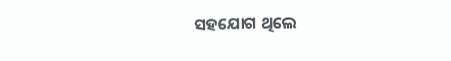ସହଯୋଗ ଥିଲେ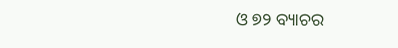ଓ ୭୨ ବ୍ୟାଚର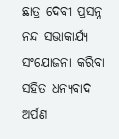ଛାତ୍ର ଦେବୀ ପ୍ରସନ୍ନ ନନ୍ଦ ସଭାକାର୍ଯ୍ୟ ସଂଯୋଜନା କରିବା ସହିତ ଧନ୍ୟବାଦ ଅର୍ପଣ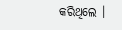କରିଥିଲେ ।